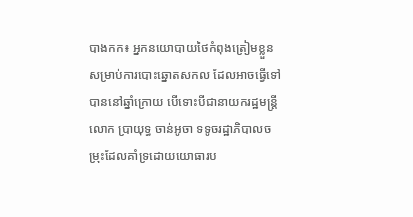បាងកក៖ អ្នកនយោបាយថៃកំពុងត្រៀមខ្លួន សម្រាប់ការបោះឆ្នោតសកល ដែលអាចធ្វើទៅបាននៅឆ្នាំក្រោយ បើទោះបីជានាយករដ្ឋមន្ត្រីលោក ប្រាយុទ្ធ ចាន់អូចា ទទូចរដ្ឋាភិបាលចម្រុះដែលគាំទ្រដោយយោធារប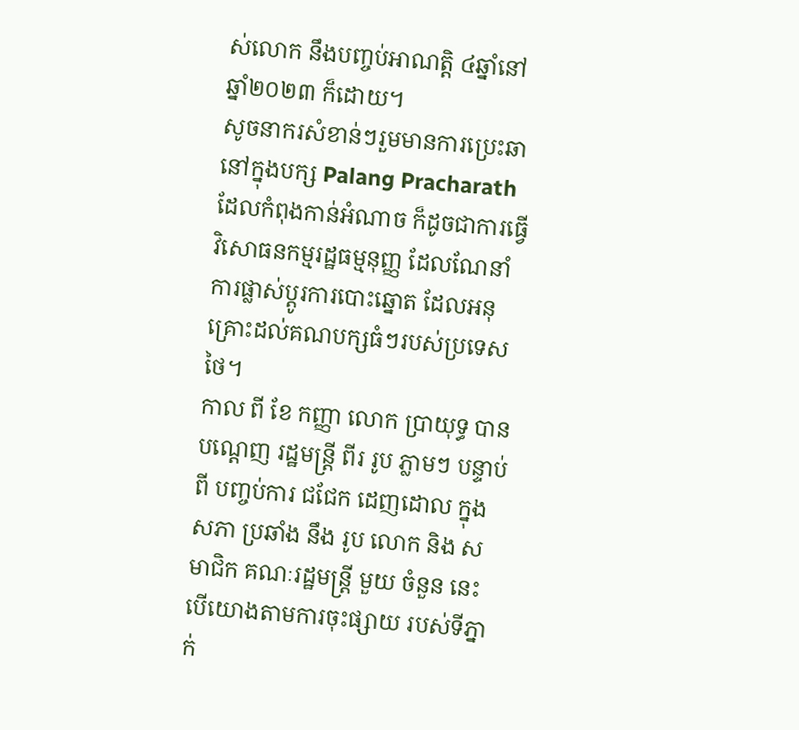ស់លោក នឹងបញ្ចប់អាណត្តិ ៤ឆ្នាំនៅឆ្នាំ២០២៣ ក៏ដោយ។
សូចនាករសំខាន់ៗរួមមានការប្រេះឆានៅក្នុងបក្ស Palang Pracharath ដែលកំពុងកាន់អំណាច ក៏ដូចជាការធ្វើវិសោធនកម្មរដ្ឋធម្មនុញ្ញ ដែលណែនាំការផ្លាស់ប្តូរការបោះឆ្នោត ដែលអនុគ្រោះដល់គណបក្សធំៗរបស់ប្រទេសថៃ។
កាល ពី ខែ កញ្ញា លោក ប្រាយុទ្ធ បាន បណ្ដេញ រដ្ឋមន្ត្រី ពីរ រូប ភ្លាមៗ បន្ទាប់ ពី បញ្ចប់ការ ជជែក ដេញដោល ក្នុង សភា ប្រឆាំង នឹង រូប លោក និង សមាជិក គណៈរដ្ឋមន្ត្រី មួយ ចំនួន នេះបើយោងតាមការចុះផ្សាយ របស់ទីភ្នាក់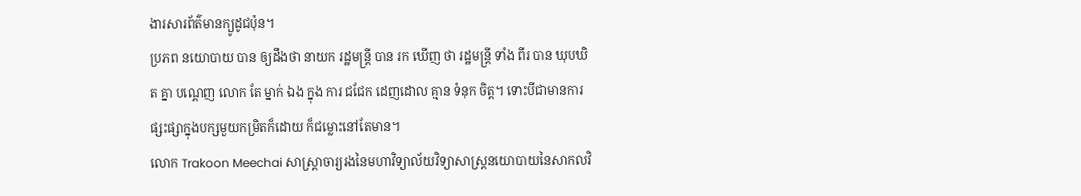ងារសារព័ត៌មានក្យូដូជប៉ុន។
ប្រភព នយោបាយ បាន ឲ្យដឹងថា នាយក រដ្ឋមន្ត្រី បាន រក ឃើញ ថា រដ្ឋមន្ត្រី ទាំង ពីរ បាន ឃុបឃិត គ្នា បណ្ដេញ លោក តែ ម្នាក់ ឯង ក្នុង ការ ជជែក ដេញដោល គ្មាន ទំនុក ចិត្ត។ ទោះបីជាមានការផ្សះផ្សាក្នុងបក្សមួយកម្រិតក៏ដោយ ក៏ជម្លោះនៅតែមាន។
លោក Trakoon Meechai សាស្ត្រាចារ្យរងនៃមហាវិទ្យាល័យវិទ្យាសាស្ត្រនយោបាយនៃសាកលវិ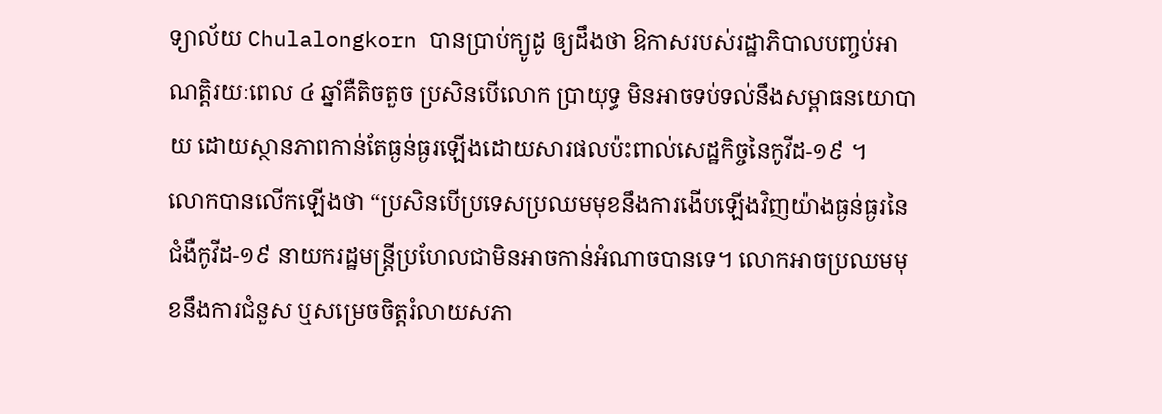ទ្យាល័យ Chulalongkorn បានប្រាប់ក្យូដូ ឲ្យដឹងថា ឱកាសរបស់រដ្ឋាភិបាលបញ្ចប់អាណត្តិរយៈពេល ៤ ឆ្នាំគឺតិចតួច ប្រសិនបើលោក ប្រាយុទ្ធ មិនអាចទប់ទល់នឹងសម្ពាធនយោបាយ ដោយស្ថានភាពកាន់តែធ្ងន់ធ្ងរឡើងដោយសារផលប៉ះពាល់សេដ្ឋកិច្ចនៃកូវីដ-១៩ ។
លោកបានលើកឡើងថា “ប្រសិនបើប្រទេសប្រឈមមុខនឹងការងើបឡើងវិញយ៉ាងធ្ងន់ធ្ងរនៃជំងឺកូវីដ-១៩ នាយករដ្ឋមន្ត្រីប្រហែលជាមិនអាចកាន់អំណាចបានទេ។ លោកអាចប្រឈមមុខនឹងការជំនួស ឬសម្រេចចិត្តរំលាយសភា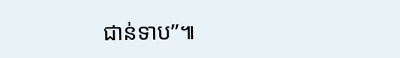ជាន់ទាប”៕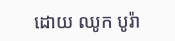ដោយ ឈូក បូរ៉ា